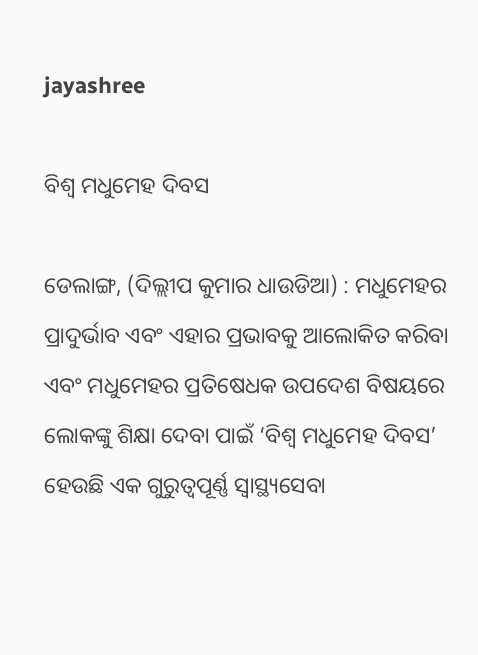jayashree

ବିଶ୍ୱ ମଧୁମେହ ଦିବସ

ଡେଲାଙ୍ଗ, (ଦିଲ୍ଲୀପ କୁମାର ଧାଉଡିଆ) : ମଧୁମେହର ପ୍ରାଦୁର୍ଭାବ ଏବଂ ଏହାର ପ୍ରଭାବକୁ ଆଲୋକିତ କରିବା ଏବଂ ମଧୁମେହର ପ୍ରତିଷେଧକ ଉପଦେଶ ବିଷୟରେ ଲୋକଙ୍କୁ ଶିକ୍ଷା ଦେବା ପାଇଁ ‘ବିଶ୍ୱ ମଧୁମେହ ଦିବସ’ ହେଉଛି ଏକ ଗୁରୁତ୍ୱପୂର୍ଣ୍ଣ ସ୍ୱାସ୍ଥ୍ୟସେବା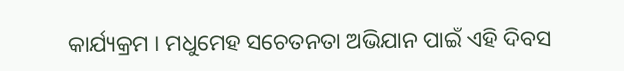କାର୍ଯ୍ୟକ୍ରମ । ମଧୁମେହ ସଚେତନତା ଅଭିଯାନ ପାଇଁ ଏହି ଦିବସ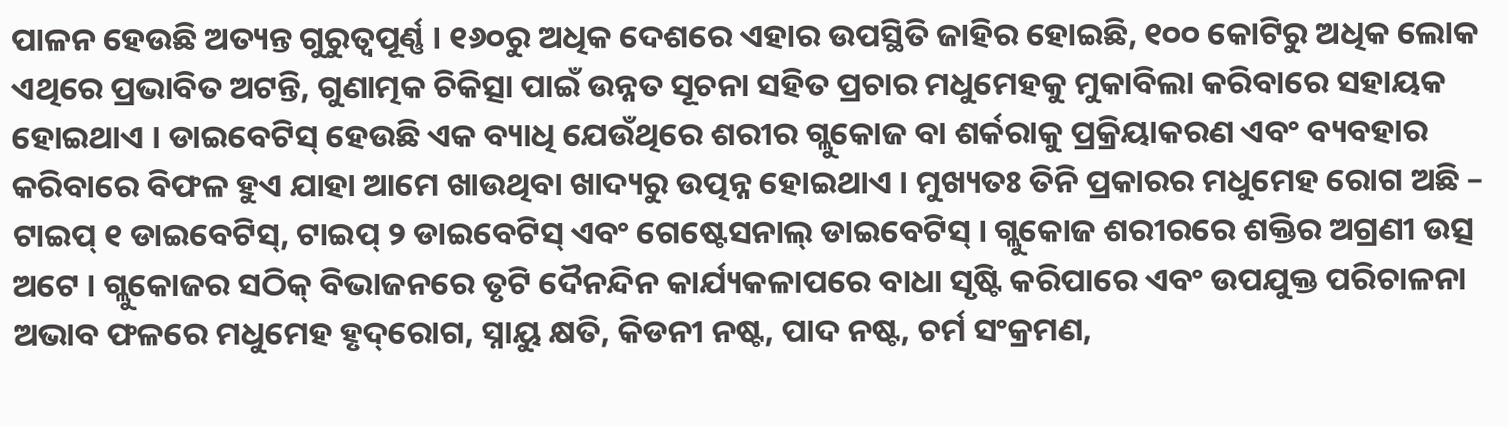ପାଳନ ହେଉଛି ଅତ୍ୟନ୍ତ ଗୁରୁତ୍ୱପୂର୍ଣ୍ଣ । ୧୬୦ରୁ ଅଧିକ ଦେଶରେ ଏହାର ଉପସ୍ଥିତି ଜାହିର ହୋଇଛି, ୧୦୦ କୋଟିରୁ ଅଧିକ ଲୋକ ଏଥିରେ ପ୍ରଭାବିତ ଅଟନ୍ତି, ଗୁଣାତ୍ମକ ଚିକିତ୍ସା ପାଇଁ ଉନ୍ନତ ସୂଚନା ସହିତ ପ୍ରଚାର ମଧୁମେହକୁ ମୁକାବିଲା କରିବାରେ ସହାୟକ ହୋଇଥାଏ । ଡାଇବେଟିସ୍ ହେଉଛି ଏକ ବ୍ୟାଧି ଯେଉଁଥିରେ ଶରୀର ଗ୍ଲୁକୋଜ ବା ଶର୍କରାକୁ ପ୍ରକ୍ରିୟାକରଣ ଏବଂ ବ୍ୟବହାର କରିବାରେ ବିଫଳ ହୁଏ ଯାହା ଆମେ ଖାଉଥିବା ଖାଦ୍ୟରୁ ଉତ୍ପନ୍ନ ହୋଇଥାଏ । ମୁଖ୍ୟତଃ ତିନି ପ୍ରକାରର ମଧୁମେହ ରୋଗ ଅଛି – ଟାଇପ୍ ୧ ଡାଇବେଟିସ୍, ଟାଇପ୍ ୨ ଡାଇବେଟିସ୍ ଏବଂ ଗେଷ୍ଟେସନାଲ୍ ଡାଇବେଟିସ୍ । ଗ୍ଲୁକୋଜ ଶରୀରରେ ଶକ୍ତିର ଅଗ୍ରଣୀ ଉତ୍ସ ଅଟେ । ଗ୍ଲୁକୋଜର ସଠିକ୍ ବିଭାଜନରେ ତୃଟି ଦୈନନ୍ଦିନ କାର୍ଯ୍ୟକଳାପରେ ବାଧା ସୃଷ୍ଟି କରିପାରେ ଏବଂ ଉପଯୁକ୍ତ ପରିଚାଳନା ଅଭାବ ଫଳରେ ମଧୁମେହ ହୃଦ୍‌ରୋଗ, ସ୍ନାୟୁ କ୍ଷତି, କିଡନୀ ନଷ୍ଟ, ପାଦ ନଷ୍ଟ, ଚର୍ମ ସଂକ୍ରମଣ,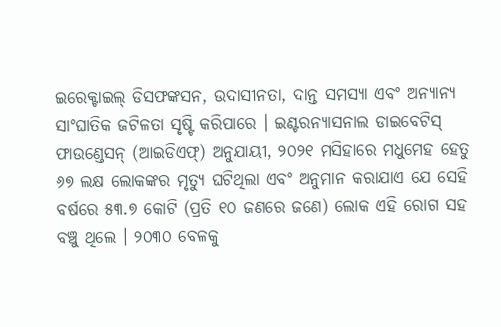ଇରେକ୍ଟାଇଲ୍ ଡିସଫଙ୍କସନ, ଉଦାସୀନତା, ଦାନ୍ତ ସମସ୍ୟା ଏବଂ ଅନ୍ୟାନ୍ୟ ସାଂଘାତିକ ଜଟିଳତା ସୃଷ୍ଟି କରିପାରେ । ଇଣ୍ଟରନ୍ୟାସନାଲ ଡାଇବେଟିସ୍ ଫାଉଣ୍ଡେସନ୍ (ଆଇଡିଏଫ୍) ଅନୁଯାୟୀ, ୨୦୨୧ ମସିହାରେ ମଧୁମେହ ହେତୁ ୬୭ ଲକ୍ଷ ଲୋକଙ୍କର ମୃତ୍ୟୁ ଘଟିଥିଲା ଏବଂ ଅନୁମାନ କରାଯାଏ ଯେ ସେହି ବର୍ଷରେ ୫୩.୭ କୋଟି (ପ୍ରତି ୧୦ ଜଣରେ ଜଣେ) ଲୋକ ଏହି ରୋଗ ସହ ବଞ୍ଚୁ ଥିଲେ । ୨୦୩୦ ବେଳକୁ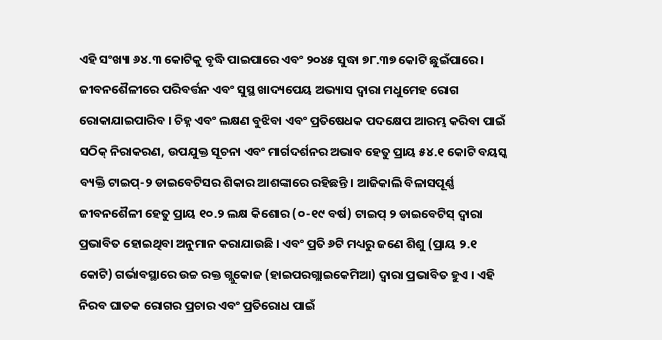ଏହି ସଂଖ୍ୟା ୬୪.୩ କୋଟିକୁ ବୃଦ୍ଧି ପାଇପାରେ ଏବଂ ୨୦୪୫ ସୁଦ୍ଧା ୭୮.୩୭ କୋଟି ଛୁଇଁପାରେ । ଜୀବନଶୈଳୀରେ ପରିବର୍ତ୍ତନ ଏବଂ ସୁସ୍ଥ ଖାଦ୍ୟପେୟ ଅଭ୍ୟାସ ଦ୍ୱାରା ମଧୁମେହ ରୋଗ ରୋକାଯାଇପାରିବ । ଚିହ୍ନ ଏବଂ ଲକ୍ଷଣ ବୁଝିବା ଏବଂ ପ୍ରତିଷେଧକ ପଦକ୍ଷେପ ଆରମ୍ଭ କରିବା ପାଇଁ ସଠିକ୍ ନିରାକରଣ, ଉପଯୁକ୍ତ ସୂଚନା ଏବଂ ମାର୍ଗଦର୍ଶନର ଅଭାବ ହେତୁ ପ୍ରାୟ ୫୪.୧ କୋଟି ବୟସ୍କ ବ୍ୟକ୍ତି ଟାଇପ୍-୨ ଡାଇବେଟିସର ଶିକାର ଆଶଙ୍କାରେ ରହିଛନ୍ତି । ଆଜିକାଲି ବିଳାସପୂର୍ଣ୍ଣ ଜୀବନଶୈଳୀ ହେତୁ ପ୍ରାୟ ୧୦.୨ ଲକ୍ଷ କିଶୋର (୦-୧୯ ବର୍ଷ) ଟାଇପ୍ ୨ ଡାଇବେଟିସ୍ ଦ୍ୱାରା ପ୍ରଭାବିତ ହୋଇଥିବା ଅନୁମାନ କରାଯାଉଛି । ଏବଂ ପ୍ରତି ୬ଟି ମଧ୍ୟରୁ ଜଣେ ଶିଶୁ (ପ୍ରାୟ ୨.୧ କୋଟି) ଗର୍ଭାବସ୍ଥାରେ ଉଚ୍ଚ ରକ୍ତ ଗ୍ଲୁକୋଜ (ହାଇପରଗ୍ଲାଇକେମିଆ) ଦ୍ୱାରା ପ୍ରଭାବିତ ହୁଏ । ଏହି ନିରବ ଘାତକ ରୋଗର ପ୍ରଚାର ଏବଂ ପ୍ରତିରୋଧ ପାଇଁ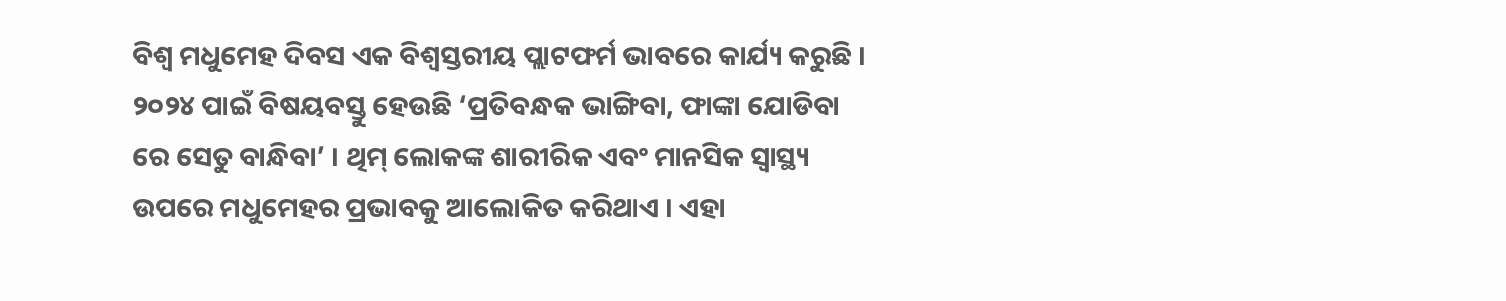ବିଶ୍ୱ ମଧୁମେହ ଦିବସ ଏକ ବିଶ୍ୱସ୍ତରୀୟ ପ୍ଲାଟଫର୍ମ ଭାବରେ କାର୍ଯ୍ୟ କରୁଛି । ୨୦୨୪ ପାଇଁ ବିଷୟବସ୍ତୁ ହେଉଛି ‘ପ୍ରତିବନ୍ଧକ ଭାଙ୍ଗିବା, ଫାଙ୍କା ଯୋଡିବା ରେ ସେତୁ ବାନ୍ଧିବା’ । ଥିମ୍ ଲୋକଙ୍କ ଶାରୀରିକ ଏବଂ ମାନସିକ ସ୍ୱାସ୍ଥ୍ୟ ଉପରେ ମଧୁମେହର ପ୍ରଭାବକୁ ଆଲୋକିତ କରିଥାଏ । ଏହା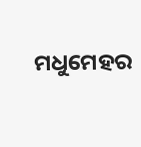ମଧୁମେହର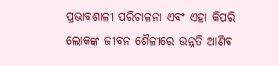ପ୍ରଭାବଶାଳୀ ପରିଚାଳନା ଏବଂ ଏହା କିପରି ଲୋକଙ୍କ ଜୀବନ ଶୈଳୀରେ ଉନ୍ନତି ଆଣିବ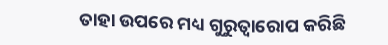ତାହା ଉପରେ ମଧ୍ୟ ଗୁରୁତ୍ୱାରୋପ କରିଛି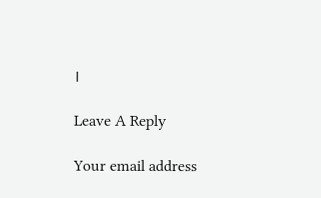।

Leave A Reply

Your email address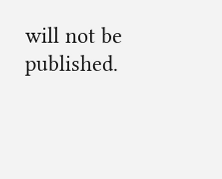will not be published.